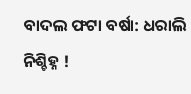ବାଦଲ ଫଟା ବର୍ଷା: ଧରାଲି ନିଶ୍ଚିହ୍ନ !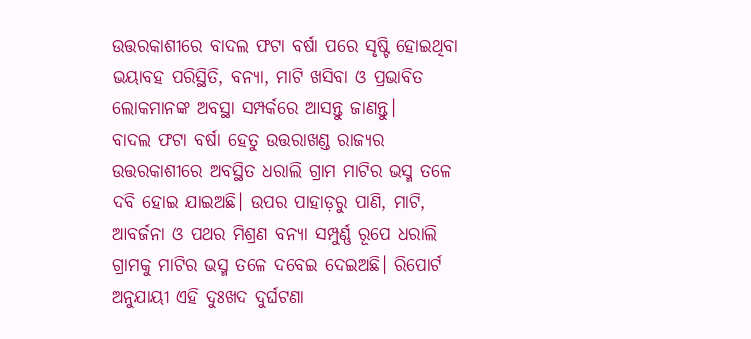ଉତ୍ତରକାଶୀରେ ବାଦଲ ଫଟା ବର୍ଷା ପରେ ସୃଷ୍ଟି ହୋଇଥିବା ଭୟାବହ ପରିସ୍ଥିତି, ବନ୍ୟା, ମାଟି ଖସିବା ଓ ପ୍ରଭାବିତ ଲୋକମାନଙ୍କ ଅବସ୍ଥା ସମ୍ପର୍କରେ ଆସନ୍ତୁ ଜାଣନ୍ତୁ।
ବାଦଲ ଫଟା ବର୍ଷା ହେତୁ ଉତ୍ତରାଖଣ୍ଡ ରାଜ୍ୟର ଉତ୍ତରକାଶୀରେ ଅବସ୍ଥିତ ଧରାଲି ଗ୍ରାମ ମାଟିର ଭସ୍ମ ତଳେ ଦବି ହୋଇ ଯାଇଅଛି। ଉପର ପାହାଡ଼ରୁ ପାଣି, ମାଟି, ଆବର୍ଜନା ଓ ପଥର ମିଶ୍ରଣ ବନ୍ୟା ସମ୍ପୁର୍ଣ୍ଣ ରୂପେ ଧରାଲି ଗ୍ରାମକୁ ମାଟିର ଭସ୍ମ ତଳେ ଦବେଇ ଦେଇଅଛି। ରିପୋର୍ଟ ଅନୁଯାୟୀ ଏହି ଦୁଃଖଦ ଦୁର୍ଘଟଣା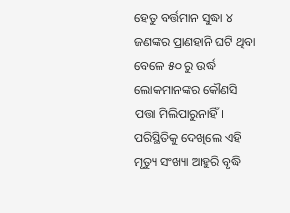ହେତୁ ବର୍ତ୍ତମାନ ସୁଦ୍ଧା ୪ ଜଣଙ୍କର ପ୍ରାଣହାନି ଘଟି ଥିବା ବେଳେ ୫୦ ରୁ ଉର୍ଦ୍ଧ ଲୋକମାନଙ୍କର କୌଣସି ପତ୍ତା ମିଲିପାରୁନାହିଁ। ପରିସ୍ଥିତିକୁ ଦେଖିଲେ ଏହି ମୃତ୍ୟୁ ସଂଖ୍ୟା ଆହୁରି ବୃଦ୍ଧି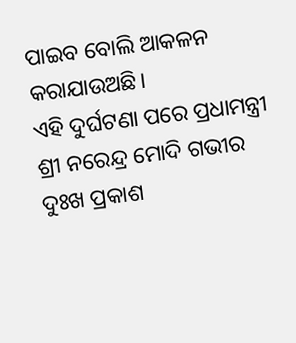ପାଇବ ବୋଲି ଆକଳନ କରାଯାଉଅଛି।
ଏହି ଦୁର୍ଘଟଣା ପରେ ପ୍ରଧାମନ୍ତ୍ରୀ ଶ୍ରୀ ନରେନ୍ଦ୍ର ମୋଦି ଗଭୀର ଦୁଃଖ ପ୍ରକାଶ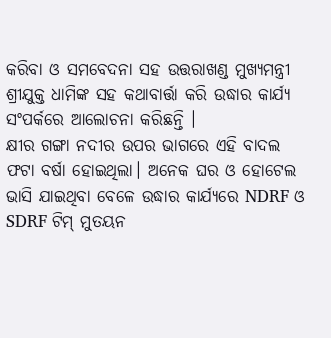କରିବା ଓ ସମବେଦନା ସହ ଉତ୍ତରାଖଣ୍ଡ ମୁଖ୍ୟମନ୍ତ୍ରୀ ଶ୍ରୀଯୁକ୍ତ ଧାମିଙ୍କ ସହ କଥାବାର୍ତ୍ତା କରି ଉଦ୍ଧାର କାର୍ଯ୍ୟ ସଂପର୍କରେ ଆଲୋଚନା କରିଛନ୍ତି ।
କ୍ଷୀର ଗଙ୍ଗା ନଦୀର ଉପର ଭାଗରେ ଏହି ବାଦଲ ଫଟା ବର୍ଷା ହୋଇଥିଲା। ଅନେକ ଘର ଓ ହୋଟେଲ ଭାସି ଯାଇଥିବା ବେଳେ ଉଦ୍ଧାର କାର୍ଯ୍ୟରେ NDRF ଓ SDRF ଟିମ୍ ମୁତୟନ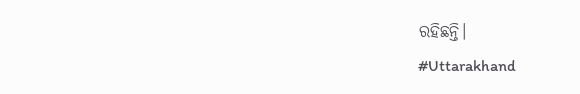ରହିଛନ୍ତି।
#Uttarakhand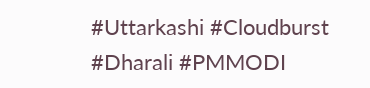#Uttarkashi #Cloudburst
#Dharali #PMMODI